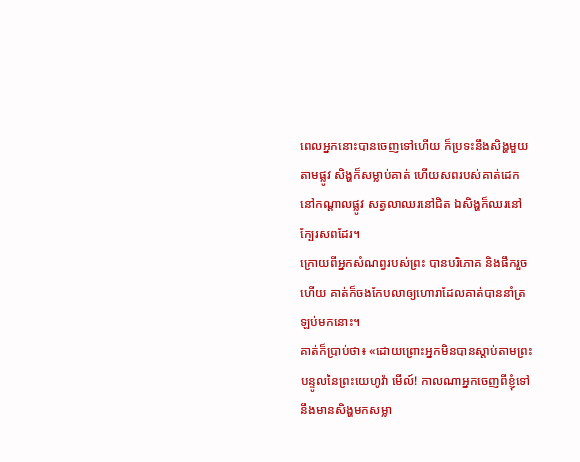ពេលអ្នកនោះបានចេញទៅហើយ ក៏ប្រទះនឹងសិង្ហមួយតាមផ្លូវ សិង្ហក៏សម្លាប់គាត់ ហើយសពរបស់គាត់ដេកនៅកណ្ដាលផ្លូវ សត្វលាឈរនៅជិត ឯសិង្ហក៏ឈរនៅក្បែរសពដែរ។
ក្រោយពីអ្នកសំណព្វរបស់ព្រះ បានបរិភោគ និងផឹករួចហើយ គាត់ក៏ចងកែបលាឲ្យហោរាដែលគាត់បាននាំត្រឡប់មកនោះ។
គាត់ក៏ប្រាប់ថា៖ «ដោយព្រោះអ្នកមិនបានស្តាប់តាមព្រះបន្ទូលនៃព្រះយេហូវ៉ា មើល៍! កាលណាអ្នកចេញពីខ្ញុំទៅ នឹងមានសិង្ហមកសម្លា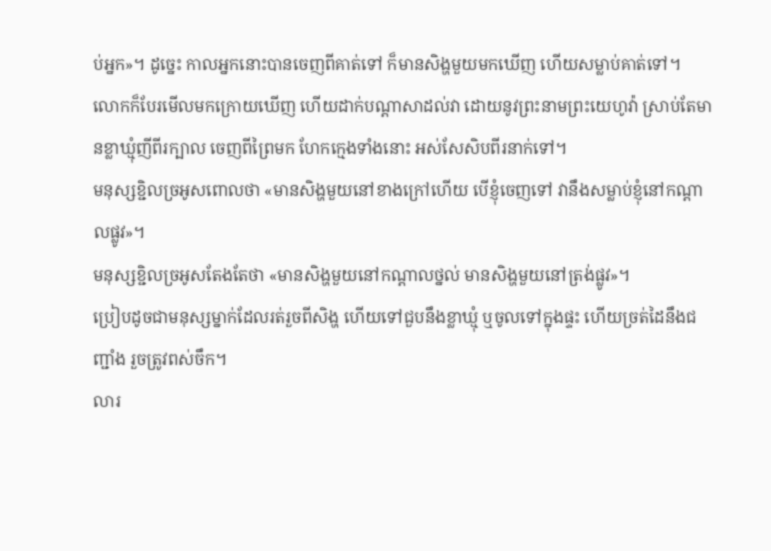ប់អ្នក»។ ដូច្នេះ កាលអ្នកនោះបានចេញពីគាត់ទៅ ក៏មានសិង្ហមួយមកឃើញ ហើយសម្លាប់គាត់ទៅ។
លោកក៏បែរមើលមកក្រោយឃើញ ហើយដាក់បណ្ដាសាដល់វា ដោយនូវព្រះនាមព្រះយេហូវ៉ា ស្រាប់តែមានខ្លាឃ្មុំញីពីរក្បាល ចេញពីព្រៃមក ហែកក្មេងទាំងនោះ អស់សែសិបពីរនាក់ទៅ។
មនុស្សខ្ជិលច្រអូសពោលថា «មានសិង្ហមួយនៅខាងក្រៅហើយ បើខ្ញុំចេញទៅ វានឹងសម្លាប់ខ្ញុំនៅកណ្ដាលផ្លូវ»។
មនុស្សខ្ជិលច្រអូសតែងតែថា «មានសិង្ហមួយនៅកណ្ដាលថ្នល់ មានសិង្ហមួយនៅត្រង់ផ្លូវ»។
ប្រៀបដូចជាមនុស្សម្នាក់ដែលរត់រួចពីសិង្ហ ហើយទៅជួបនឹងខ្លាឃ្មុំ ឬចូលទៅក្នុងផ្ទះ ហើយច្រត់ដៃនឹងជញ្ជាំង រួចត្រូវពស់ចឹក។
លារ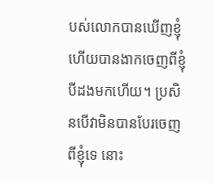បស់លោកបានឃើញខ្ញុំ ហើយបានងាកចេញពីខ្ញុំបីដងមកហើយ។ ប្រសិនបើវាមិនបានបែរចេញពីខ្ញុំទេ នោះ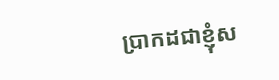ប្រាកដជាខ្ញុំស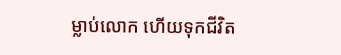ម្លាប់លោក ហើយទុកជីវិត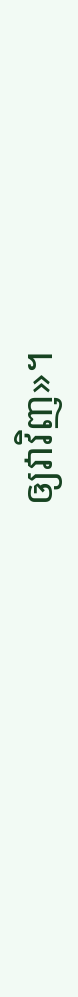ឲ្យវាវិញ»។